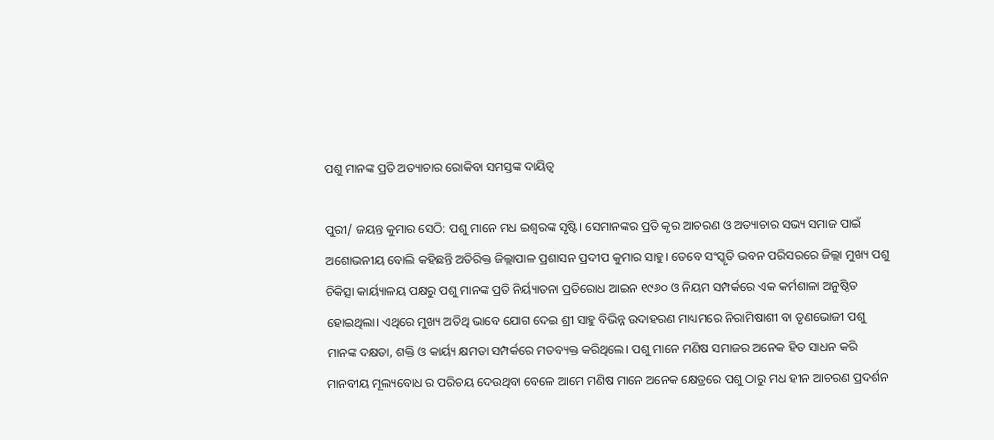ପଶୁ ମାନଙ୍କ ପ୍ରତି ଅତ୍ୟାଚାର ରୋକିବା ସମସ୍ତଙ୍କ ଦାୟିତ୍ୱ

ପୁରୀ/ ଜୟନ୍ତ କୁମାର ସେଠି: ପଶୁ ମାନେ ମଧ ଇଶ୍ଵରଙ୍କ ସୃଷ୍ଟି। ସେମାନଙ୍କର ପ୍ରତି କୃର ଆଚରଣ ଓ ଅତ୍ୟାଚାର ସଭ୍ୟ ସମାଜ ପାଇଁ ଅଶୋଭନୀୟ ବୋଲି କହିଛନ୍ତି ଅତିରିକ୍ତ ଜିଲ୍ଲାପାଳ ପ୍ରଶାସନ ପ୍ରଦୀପ କୁମାର ସାହୁ। ତେବେ ସଂସ୍କୃତି ଭବନ ପରିସରରେ ଜିଲ୍ଲା ମୁଖ୍ୟ ପଶୁ ଚିକିତ୍ସା କାର୍ୟ୍ୟାଳୟ ପକ୍ଷରୁ ପଶୁ ମାନଙ୍କ ପ୍ରତି ନିର୍ୟ୍ୟାତନା ପ୍ରତିରୋଧ ଆଇନ ୧୯୬୦ ଓ ନିୟମ ସମ୍ପର୍କରେ ଏକ କର୍ମଶାଳା ଅନୁଷ୍ଠିତ ହୋଇଥିଲା। ଏଥିରେ ମୁଖ୍ୟ ଅତିଥି ଭାବେ ଯୋଗ ଦେଇ ଶ୍ରୀ ସାହୁ ବିଭିନ୍ନ ଉଦାହରଣ ମାଧ୍ୟମରେ ନିରାମିଷାଶୀ ବା ତୃଣଭୋଜୀ ପଶୁ ମାନଙ୍କ ଦକ୍ଷତା, ଶକ୍ତି ଓ କାର୍ୟ୍ୟ କ୍ଷମତା ସମ୍ପର୍କରେ ମତବ୍ୟକ୍ତ କରିଥିଲେ। ପଶୁ ମାନେ ମଣିଷ ସମାଜର ଅନେକ ହିତ ସାଧନ କରି ମାନବୀୟ ମୂଲ୍ୟବୋଧ ର ପରିଚୟ ଦେଉଥିବା ବେଳେ ଆମେ ମଣିଷ ମାନେ ଅନେକ କ୍ଷେତ୍ରରେ ପଶୁ ଠାରୁ ମଧ ହୀନ ଆଚରଣ ପ୍ରଦର୍ଶନ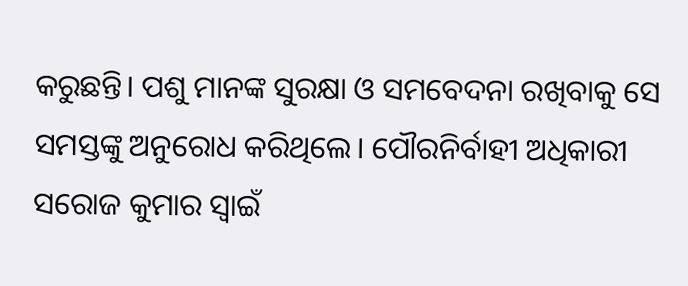କରୁଛନ୍ତି। ପଶୁ ମାନଙ୍କ ସୁରକ୍ଷା ଓ ସମବେଦନା ରଖିବାକୁ ସେ ସମସ୍ତଙ୍କୁ ଅନୁରୋଧ କରିଥିଲେ। ପୌରନିର୍ବାହୀ ଅଧିକାରୀ ସରୋଜ କୁମାର ସ୍ୱାଇଁ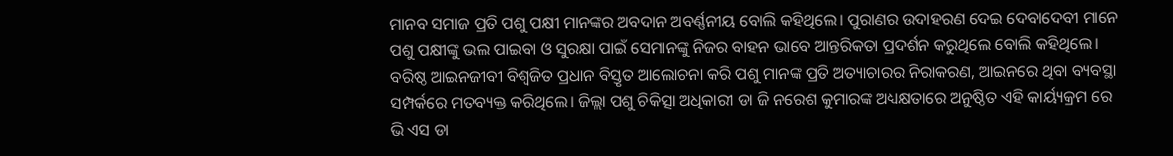ମାନବ ସମାଜ ପ୍ରତି ପଶୁ ପକ୍ଷୀ ମାନଙ୍କର ଅବଦାନ ଅବର୍ଣ୍ଣନୀୟ ବୋଲି କହିଥିଲେ। ପୁରାଣର ଉଦାହରଣ ଦେଇ ଦେବାଦେବୀ ମାନେ ପଶୁ ପକ୍ଷୀଙ୍କୁ ଭଲ ପାଇବା ଓ ସୁରକ୍ଷା ପାଇଁ ସେମାନଙ୍କୁ ନିଜର ବାହନ ଭାବେ ଆନ୍ତରିକତା ପ୍ରଦର୍ଶନ କରୁଥିଲେ ବୋଲି କହିଥିଲେ। ବରିଷ୍ଠ ଆଇନଜୀବୀ ବିଶ୍ୱଜିତ ପ୍ରଧାନ ବିସ୍ତୃତ ଆଲୋଚନା କରି ପଶୁ ମାନଙ୍କ ପ୍ରତି ଅତ୍ୟାଚାରର ନିରାକରଣ, ଆଇନରେ ଥିବା ବ୍ୟବସ୍ଥା ସମ୍ପର୍କରେ ମତବ୍ୟକ୍ତ କରିଥିଲେ। ଜିଲ୍ଲା ପଶୁ ଚିକିତ୍ସା ଅଧିକାରୀ ଡା ଜି ନରେଶ କୁମାରଙ୍କ ଅଧ୍ୟକ୍ଷତାରେ ଅନୁଷ୍ଠିତ ଏହି କାର୍ୟ୍ୟକ୍ରମ ରେ ଭି ଏସ ଡା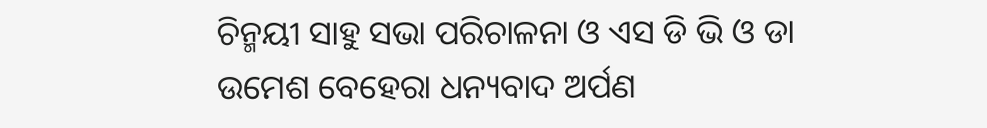ଚିନ୍ମୟୀ ସାହୁ ସଭା ପରିଚାଳନା ଓ ଏସ ଡି ଭି ଓ ଡା ଉମେଶ ବେହେରା ଧନ୍ୟବାଦ ଅର୍ପଣ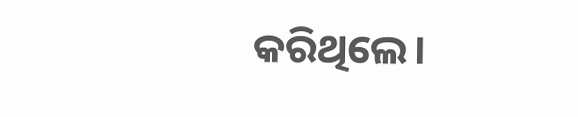କରିଥିଲେ।